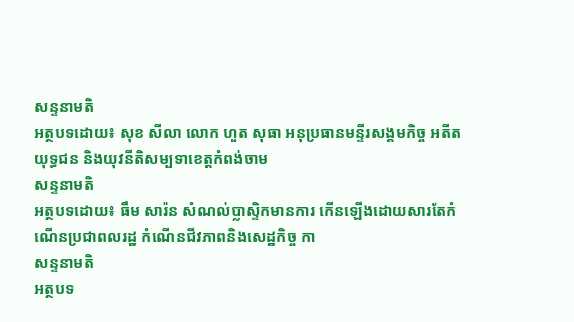សន្ទនាមតិ
អត្ថបទដោយ៖ សុខ សីលា លោក ហួត សុធា អនុប្រធានមន្ទីរសង្គមកិច្ច អតីតយុទ្ធជន និងយុវនីតិសម្បទាខេត្តកំពង់ចាម
សន្ទនាមតិ
អត្ថបទដោយ៖ ធឹម សារ៉ន សំណល់ប្លាស្ទិកមានការ កើនឡើងដោយសារតែកំណើនប្រជាពលរដ្ឋ កំណើនជីវភាពនិងសេដ្ឋកិច្ច កា
សន្ទនាមតិ
អត្ថបទ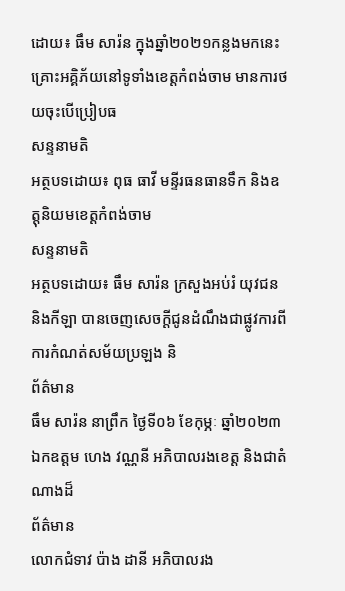ដោយ៖ ធឹម សារ៉ន ក្នុងឆ្នាំ២០២១កន្លងមកនេះ គ្រោះអគ្គិភ័យនៅទូទាំងខេត្តកំពង់ចាម មានការថយចុះបើប្រៀបធ
សន្ទនាមតិ
អត្ថបទដោយ៖ ពុធ ធាវី មន្ទីរធនធានទឹក និងឧត្តុនិយមខេត្តកំពង់ចាម
សន្ទនាមតិ
អត្ថបទដោយ៖ ធឹម សារ៉ន ក្រសួងអប់រំ យុវជន និងកីឡា បានចេញសេចក្ដីជូនដំណឹងជាផ្លូវការពីការកំណត់សម័យប្រឡង និ
ព័ត៌មាន
ធឹម សារ៉ន នាព្រឹក ថ្ងៃទី០៦ ខែកុម្ភៈ ឆ្នាំ២០២៣ ឯកឧត្តម ហេង វណ្ណនី អភិបាលរងខេត្ត និងជាតំណាងដ៏
ព័ត៌មាន
លោកជំទាវ ប៉ាង ដានី អភិបាលរង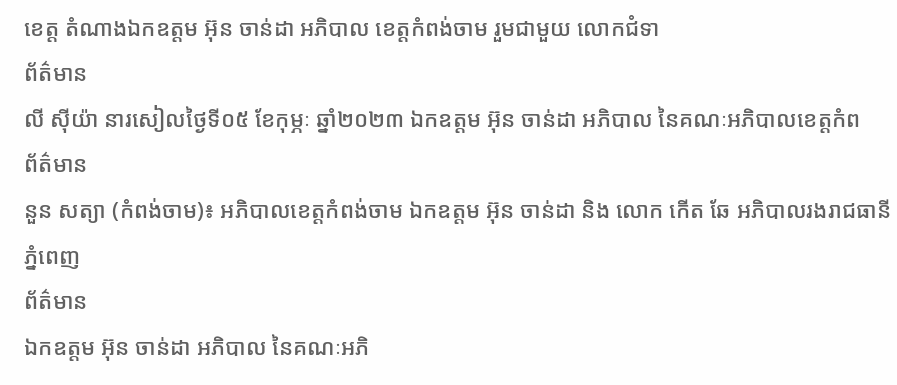ខេត្ត តំណាងឯកឧត្តម អ៊ុន ចាន់ដា អភិបាល ខេត្តកំពង់ចាម រួមជាមួយ លោកជំទា
ព័ត៌មាន
លី ស៊ីយ៉ា នារសៀលថ្ងៃទី០៥ ខែកុម្ភៈ ឆ្នាំ២០២៣ ឯកឧត្តម អ៊ុន ចាន់ដា អភិបាល នៃគណៈអភិបាលខេត្តកំព
ព័ត៌មាន
នួន សត្យា (កំពង់ចាម)៖ អភិបាលខេត្តកំពង់ចាម ឯកឧត្តម អ៊ុន ចាន់ដា និង លោក កើត ឆែ អភិបាលរងរាជធានីភ្នំពេញ
ព័ត៌មាន
ឯកឧត្តម អ៊ុន ចាន់ដា អភិបាល នៃគណៈអភិ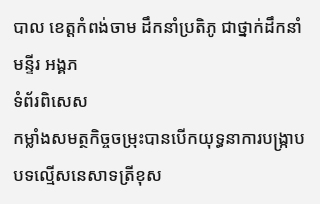បាល ខេត្តកំពង់ចាម ដឹកនាំប្រតិភូ ជាថ្នាក់ដឹកនាំមន្ទីរ អង្គភ
ទំព័រពិសេស
កម្លាំងសមត្ថកិច្ចចម្រុះបានបើកយុទ្ធនាការបង្ក្រាបបទល្មើសនេសាទត្រីខុស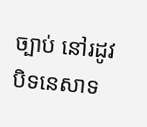ច្បាប់ នៅរដូវបិទនេសាទ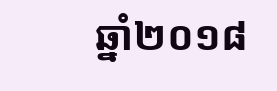ឆ្នាំ២០១៨